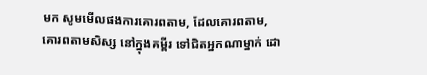មក សូមមើលផងការគោរពតាម, ដែលគោរពតាម, គោរពតាមសិស្ស នៅក្នុងគម្ពីរ ទៅជិតអ្នកណាម្នាក់ ដោ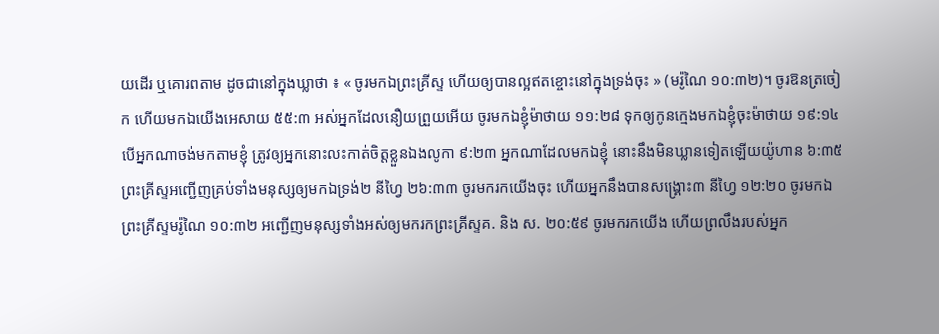យដើរ ឬគោរពតាម ដូចជានៅក្នុងឃ្លាថា ៖ « ចូរមកឯព្រះគ្រីស្ទ ហើយឲ្យបានល្អឥតខ្ចោះនៅក្នុងទ្រង់ចុះ » (មរ៉ូណៃ ១០:៣២)។ ចូរឱនត្រចៀក ហើយមកឯយើងអេសាយ ៥៥:៣ អស់អ្នកដែលនឿយព្រួយអើយ ចូរមកឯខ្ញុំម៉ាថាយ ១១:២៨ ទុកឲ្យកូនក្មេងមកឯខ្ញុំចុះម៉ាថាយ ១៩:១៤ បើអ្នកណាចង់មកតាមខ្ញុំ ត្រូវឲ្យអ្នកនោះលះកាត់ចិត្តខ្លួនឯងលូកា ៩:២៣ អ្នកណាដែលមកឯខ្ញុំ នោះនឹងមិនឃ្លានទៀតឡើយយ៉ូហាន ៦:៣៥ ព្រះគ្រីស្ទអញ្ជើញគ្រប់ទាំងមនុស្សឲ្យមកឯទ្រង់២ នីហ្វៃ ២៦:៣៣ ចូរមករកយើងចុះ ហើយអ្នកនឹងបានសង្គ្រោះ៣ នីហ្វៃ ១២:២០ ចូរមកឯព្រះគ្រីស្ទមរ៉ូណៃ ១០:៣២ អញ្ជើញមនុស្សទាំងអស់ឲ្យមករកព្រះគ្រីស្ទគ. និង ស. ២០:៥៩ ចូរមករកយើង ហើយព្រលឹងរបស់អ្នក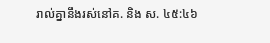រាល់គ្នានឹងរស់នៅគ. និង ស. ៤៥:៤៦